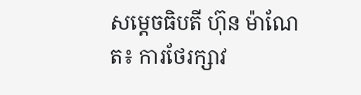សម្តេចធិបតី ហ៊ុន ម៉ាណែត៖ ការថែរក្សាវ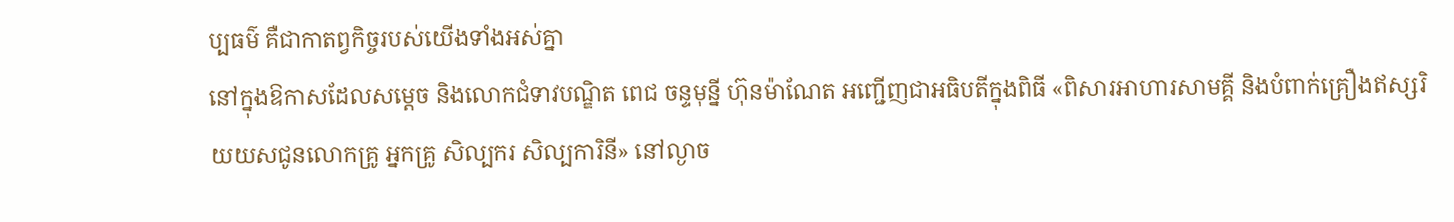ប្បធម៌ គឺជាកាតព្វកិច្ចរបស់យើងទាំងអស់គ្នា
នៅក្នុងឱកាសដែលសម្តេច និងលោកជំទាវបណ្ឌិត ពេជ ចន្ទមុន្នី ហ៊ុនម៉ាណែត អញ្ជើញជាអធិបតីក្នុងពិធី «ពិសារអាហារសាមគ្គី និងបំពាក់គ្រឿងឥស្សរិយយសជូនលោកគ្រូ អ្នកគ្រូ សិល្បករ សិល្បការិនី» នៅល្ងាច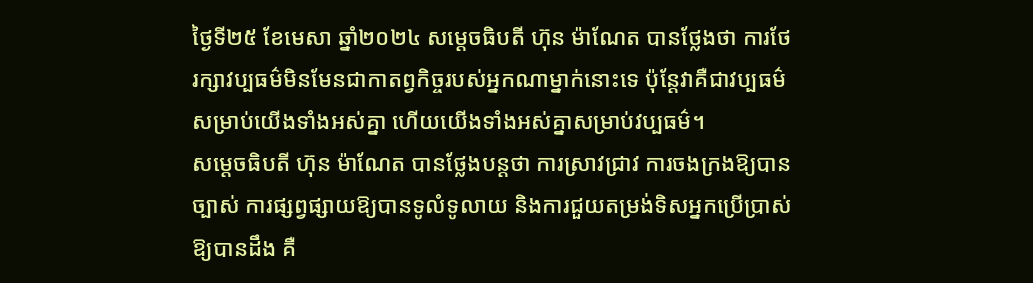ថ្ងៃទី២៥ ខែមេសា ឆ្នាំ២០២៤ សម្តេចធិបតី ហ៊ុន ម៉ាណែត បានថ្លែងថា ការថែរក្សាវប្បធម៌មិនមែនជាកាតព្វកិច្ចរបស់អ្នកណាម្នាក់នោះទេ ប៉ុន្តែវាគឺជាវប្បធម៌សម្រាប់យើងទាំងអស់គ្នា ហើយយើងទាំងអស់គ្នាសម្រាប់វប្បធម៌។
សម្តេចធិបតី ហ៊ុន ម៉ាណែត បានថ្លែងបន្តថា ការស្រាវជ្រាវ ការចងក្រងឱ្យបានច្បាស់ ការផ្សព្វផ្សាយឱ្យបានទូលំទូលាយ និងការជួយតម្រង់ទិសអ្នកប្រើប្រាស់ឱ្យបានដឹង គឺ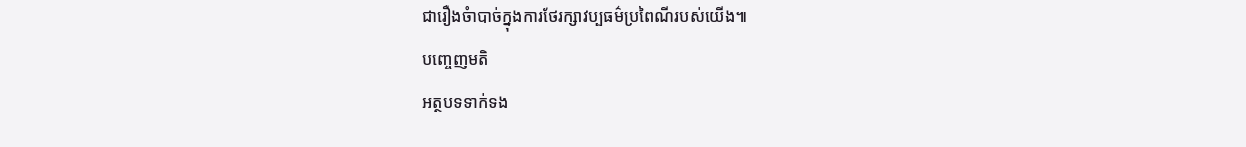ជារឿងចំាបាច់ក្នុងការថែរក្សាវប្បធម៌ប្រពៃណីរបស់យើង៕
បញ្ចេញមតិ
អត្ថបទទាក់ទង